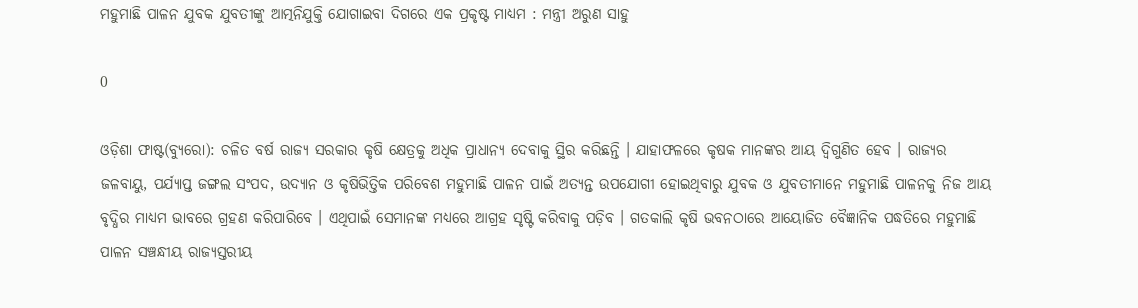ମହୁମାଛି ପାଳନ ଯୁବକ ଯୁବତୀଙ୍କୁ ଆତ୍ମନିଯୁକ୍ତି ଯୋଗାଇବା ଦିଗରେ ଏକ ପ୍ରକୃଷ୍ଟ ମାଧ୍ୟମ : ମନ୍ତ୍ରୀ ଅରୁଣ ସାହୁ

0

ଓଡ଼ିଶା ଫାଷ୍ଟ(ବ୍ୟୁରୋ): ଚଳିତ ବର୍ଷ ରାଜ୍ୟ ସରକାର କୃଷି କ୍ଷେତ୍ରକୁ ଅଧିକ ପ୍ରାଧାନ୍ୟ ଦେବାକୁ ସ୍ଥିର କରିଛନ୍ତି । ଯାହାଫଳରେ କୃଷକ ମାନଙ୍କର ଆୟ ଦ୍ୱିଗୁଣିତ ହେବ । ରାଜ୍ୟର ଜଳବାୟୁ, ପର୍ଯ୍ୟାପ୍ତ ଜଙ୍ଗଲ ସଂପଦ, ଉଦ୍ୟାନ ଓ କୃଷିଭିତ୍ତିକ ପରିବେଶ ମହୁମାଛି ପାଳନ ପାଇଁ ଅତ୍ୟନ୍ତ ଉପଯୋଗୀ ହୋଇଥିବାରୁ ଯୁବକ ଓ ଯୁବତୀମାନେ ମହୁମାଛି ପାଳନକୁ ନିଜ ଆୟ ବୃଦ୍ଧିର ମାଧ୍ୟମ ଭାବରେ ଗ୍ରହଣ କରିପାରିବେ । ଏଥିପାଇଁ ସେମାନଙ୍କ ମଧ୍ୟରେ ଆଗ୍ରହ ସୃଷ୍ଟି କରିବାକୁ ପଡ଼ିବ । ଗତକାଲି କୃଷି ଭବନଠାରେ ଆୟୋଜିତ ବୈଜ୍ଞାନିକ ପଦ୍ଧତିରେ ମହୁମାଛି ପାଳନ ସଞ୍ଚନ୍ଧୀୟ ରାଜ୍ୟସ୍ତରୀୟ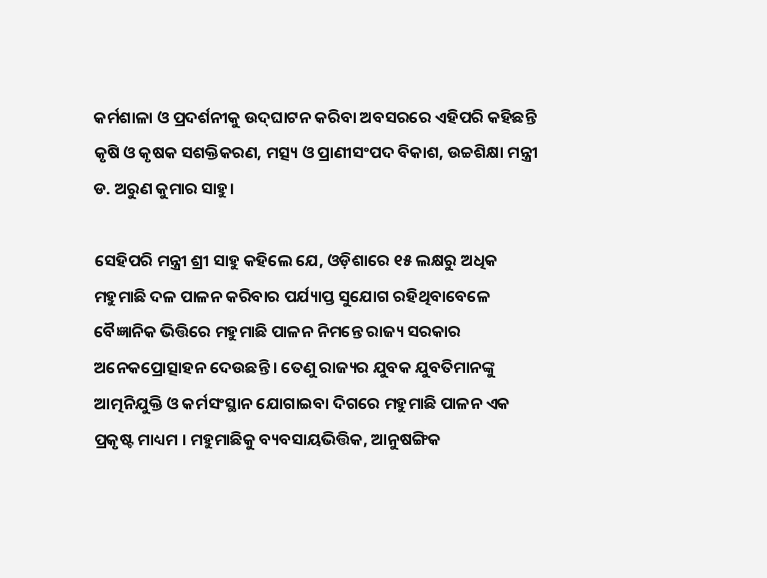କର୍ମଶାଳା ଓ ପ୍ରଦର୍ଶନୀକୁ ଉଦ୍‌ଘାଟନ କରିବା ଅବସରରେ ଏହିପରି କହିଛନ୍ତି କୃଷି ଓ କୃଷକ ସଶକ୍ତିକରଣ, ମତ୍ସ୍ୟ ଓ ପ୍ରାଣୀସଂପଦ ବିକାଶ, ଉଚ୍ଚଶିକ୍ଷା ମନ୍ତ୍ରୀ ଡ. ଅରୁଣ କୁମାର ସାହୁ।

ସେହିପରି ମନ୍ତ୍ରୀ ଶ୍ରୀ ସାହୁ କହିଲେ ଯେ, ଓଡ଼ିଶାରେ ୧୫ ଲକ୍ଷରୁ ଅଧିକ ମହୁମାଛି ଦଳ ପାଳନ କରିବାର ପର୍ଯ୍ୟାପ୍ତ ସୁଯୋଗ ରହିଥିବାବେଳେ ବୈଜ୍ଞାନିକ ଭିତ୍ତିରେ ମହୁମାଛି ପାଳନ ନିମନ୍ତେ ରାଜ୍ୟ ସରକାର ଅନେକପ୍ରୋତ୍ସାହନ ଦେଉଛନ୍ତି । ତେଣୁ ରାଜ୍ୟର ଯୁବକ ଯୁବତିମାନଙ୍କୁ ଆତ୍ମନିଯୁକ୍ତି ଓ କର୍ମସଂସ୍ଥାନ ଯୋଗାଇବା ଦିଗରେ ମହୁମାଛି ପାଳନ ଏକ ପ୍ରକୃଷ୍ଟ ମାଧ୍ୟମ । ମହୁମାଛିକୁ ବ୍ୟବସାୟଭିତ୍ତିକ, ଆନୁଷଙ୍ଗିକ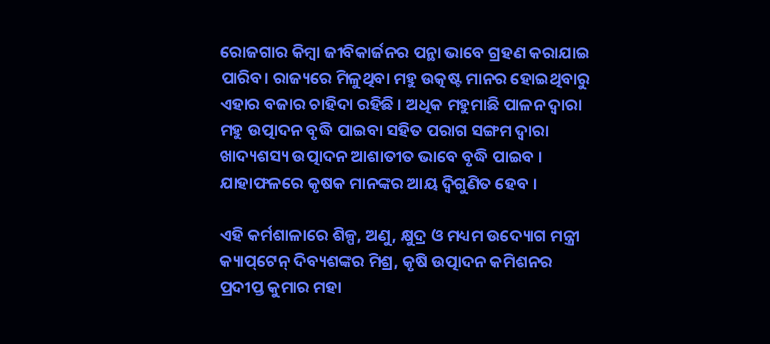ରୋଜଗାର କିମ୍ବା ଜୀବିକାର୍ଜନର ପନ୍ଥା ଭାବେ ଗ୍ରହଣ କରାଯାଇ ପାରିବ। ରାଜ୍ୟରେ ମିଳୁଥିବା ମହୁ ଉତ୍କଷ୍ଟ ମାନର ହୋଇଥିବାରୁ ଏହାର ବଜାର ଚାହିଦା ରହିଛି । ଅଧିକ ମହୁମାଛି ପାଳନ ଦ୍ୱାରା ମହୁ ଉତ୍ପାଦନ ବୃଦ୍ଧି ପାଇବା ସହିତ ପରାଗ ସଙ୍ଗମ ଦ୍ୱାରା ଖାଦ୍ୟଶସ୍ୟ ଉତ୍ପାଦନ ଆଶାତୀତ ଭାବେ ବୃଦ୍ଧି ପାଇବ । ଯାହାଫଳରେ କୃଷକ ମାନଙ୍କର ଆୟ ଦ୍ୱିଗୁଣିତ ହେବ ।

ଏହି କର୍ମଶାଳାରେ ଶିଳ୍ପ, ଅଣୁ, କ୍ଷୁଦ୍ର ଓ ମଧ୍ୟମ ଉଦ୍ୟୋଗ ମନ୍ତ୍ରୀ କ୍ୟାପ୍‌ଟେନ୍‌ ଦିବ୍ୟଶଙ୍କର ମିଶ୍ର, କୃଷି ଉତ୍ପାଦନ କମିଶନର ପ୍ରଦୀପ୍ତ କୁମାର ମହା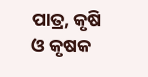ପାତ୍ର, କୃଷି ଓ କୃଷକ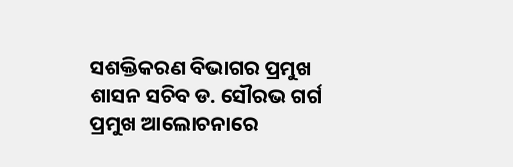ସଶକ୍ତିକରଣ ବିଭାଗର ପ୍ରମୁଖ ଶାସନ ସଚିବ ଡ. ସୌରଭ ଗର୍ଗ ପ୍ରମୁଖ ଆଲୋଚନାରେ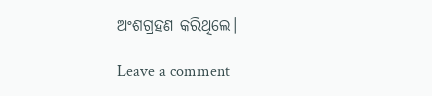ଅଂଶଗ୍ରହଣ କରିଥିଲେ।

Leave a comment